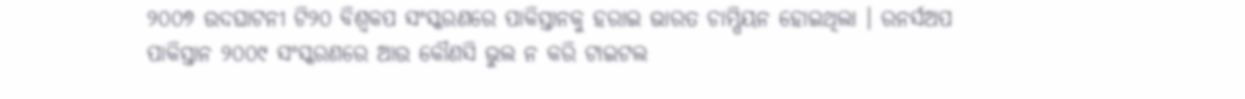୨୦୦୭ ଉଦଘାଟନୀ ଟି୨୦ ବିଶ୍ୱକପ ସଂସ୍କରଣରେ ପାକିସ୍ତାନକୁ ହରାଇ ଭାରତ ଚାମ୍ପିୟନ ହୋଇଥିଲା । ରନର୍ସଅପ ପାକିସ୍ତାନ ୨୦୦୯ ସଂସ୍କରଣରେ ଆଉ କୌଣସି ଭୁଲ ନ କରି ଟାଇଟଲ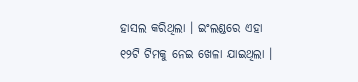ହାସଲ କରିଥିଲା । ଇଂଲଣ୍ଡରେ ଏହା ୧୨ଟି ଟିମକୁ ନେଇ ଖେଳା ଯାଇଥିଲା ।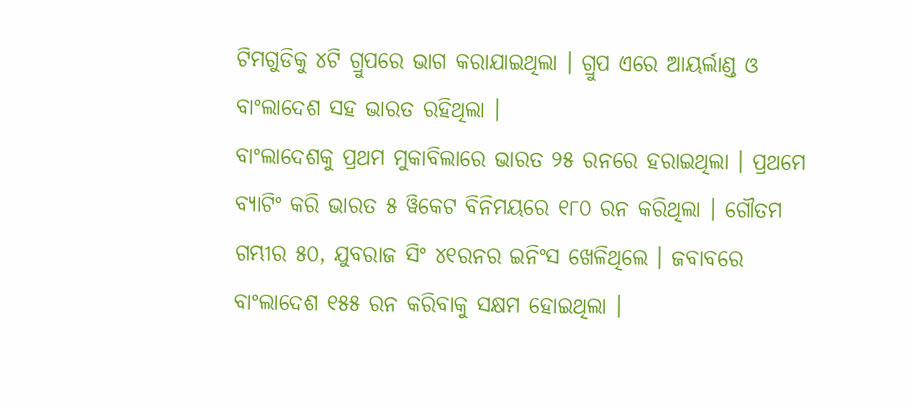ଟିମଗୁଡିକୁ ୪ଟି ଗ୍ରୁପରେ ଭାଗ କରାଯାଇଥିଲା । ଗ୍ରୁପ ଏରେ ଆୟର୍ଲାଣ୍ଡ ଓ ବାଂଲାଦେଶ ସହ ଭାରତ ରହିଥିଲା ।
ବାଂଲାଦେଶକୁ ପ୍ରଥମ ମୁକାବିଲାରେ ଭାରତ ୨୫ ରନରେ ହରାଇଥିଲା । ପ୍ରଥମେ ବ୍ୟାଟିଂ କରି ଭାରତ ୫ ୱିକେଟ ବିନିମୟରେ ୧୮୦ ରନ କରିଥିଲା । ଗୌତମ ଗମ୍ଭୀର ୫୦, ଯୁବରାଜ ସିଂ ୪୧ରନର ଇନିଂସ ଖେଳିଥିଲେ । ଜବାବରେ ବାଂଲାଦେଶ ୧୫୫ ରନ କରିବାକୁ ସକ୍ଷମ ହୋଇଥିଲା ।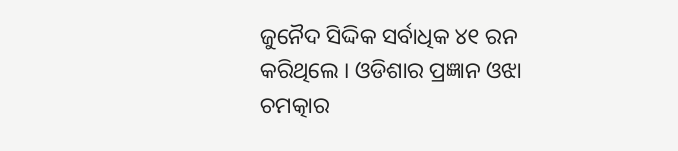ଜୁନୈଦ ସିଦ୍ଦିକ ସର୍ବାଧିକ ୪୧ ରନ କରିଥିଲେ । ଓଡିଶାର ପ୍ରଜ୍ଞାନ ଓଝା ଚମତ୍କାର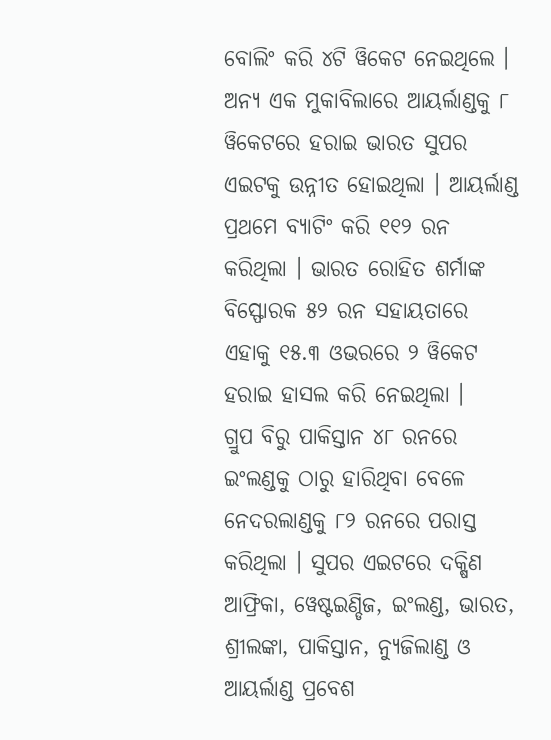ବୋଲିଂ କରି ୪ଟି ୱିକେଟ ନେଇଥିଲେ । ଅନ୍ୟ ଏକ ମୁକାବିଲାରେ ଆୟର୍ଲାଣ୍ଡକୁ ୮ ୱିକେଟରେ ହରାଇ ଭାରତ ସୁପର ଏଇଟକୁ ଉନ୍ନୀତ ହୋଇଥିଲା । ଆୟର୍ଲାଣ୍ଡ ପ୍ରଥମେ ବ୍ୟାଟିଂ କରି ୧୧୨ ରନ କରିଥିଲା । ଭାରତ ରୋହିତ ଶର୍ମାଙ୍କ ବିସ୍ଫୋରକ ୫୨ ରନ ସହାୟତାରେ ଏହାକୁ ୧୫.୩ ଓଭରରେ ୨ ୱିକେଟ ହରାଇ ହାସଲ କରି ନେଇଥିଲା ।
ଗ୍ରୁପ ବିରୁ ପାକିସ୍ତାନ ୪୮ ରନରେ ଇଂଲଣ୍ଡକୁ ଠାରୁ ହାରିଥିବା ବେଳେ ନେଦରଲାଣ୍ଡକୁ ୮୨ ରନରେ ପରାସ୍ତ କରିଥିଲା । ସୁପର ଏଇଟରେ ଦକ୍ଷିଣ ଆଫ୍ରିକା, ୱେଷ୍ଟଇଣ୍ଡିଜ, ଇଂଲଣ୍ଡ, ଭାରତ, ଶ୍ରୀଲଙ୍କା, ପାକିସ୍ତାନ, ନ୍ୟୁଜିଲାଣ୍ଡ ଓ ଆୟର୍ଲାଣ୍ଡ ପ୍ରବେଶ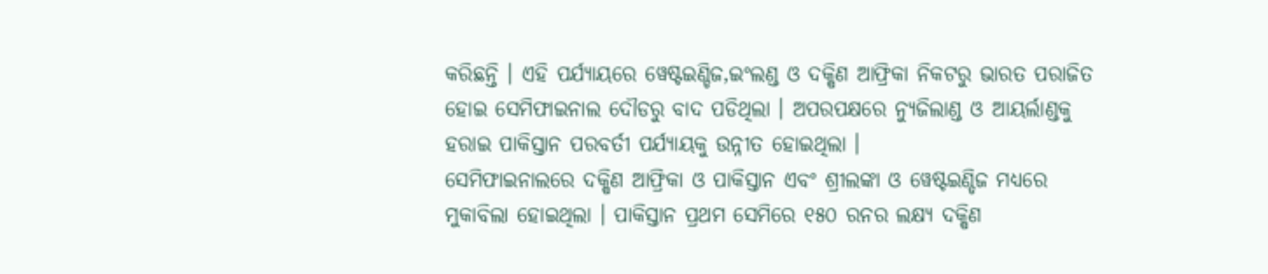କରିଛନ୍ତି । ଏହି ପର୍ଯ୍ୟାୟରେ ୱେଷ୍ଟଇଣ୍ଡିଜ,ଇଂଲଣ୍ଡ ଓ ଦକ୍ଷିଣ ଆଫ୍ରିକା ନିକଟରୁ ଭାରତ ପରାଜିତ ହୋଇ ସେମିଫାଇନାଲ ଦୌଡରୁ ବାଦ ପଡିଥିଲା । ଅପରପକ୍ଷରେ ନ୍ୟୁଜିଲାଣ୍ଡ ଓ ଆୟର୍ଲାଣ୍ଡକୁ ହରାଇ ପାକିସ୍ତାନ ପରବର୍ତୀ ପର୍ଯ୍ୟାୟକୁ ଉନ୍ନୀତ ହୋଇଥିଲା ।
ସେମିଫାଇନାଲରେ ଦକ୍ଷିଣ ଆଫ୍ରିକା ଓ ପାକିସ୍ତାନ ଏବଂ ଶ୍ରୀଲଙ୍କା ଓ ୱେଷ୍ଟଇଣ୍ଡିଜ ମଧ୍ୟରେ ମୁକାବିଲା ହୋଇଥିଲା । ପାକିସ୍ତାନ ପ୍ରଥମ ସେମିରେ ୧୫୦ ରନର ଲକ୍ଷ୍ୟ ଦକ୍ଷିଣ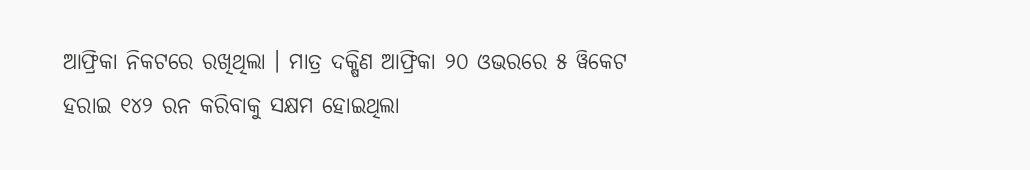ଆଫ୍ରିକା ନିକଟରେ ରଖିଥିଲା । ମାତ୍ର ଦକ୍ଷିଣ ଆଫ୍ରିକା ୨୦ ଓଭରରେ ୫ ୱିକେଟ ହରାଇ ୧୪୨ ରନ କରିବାକୁ ସକ୍ଷମ ହୋଇଥିଲା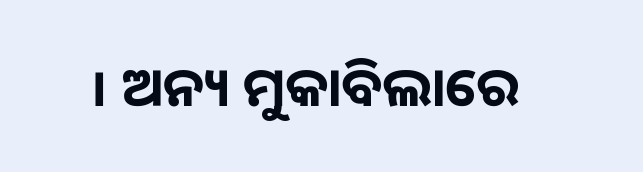। ଅନ୍ୟ ମୁକାବିଲାରେ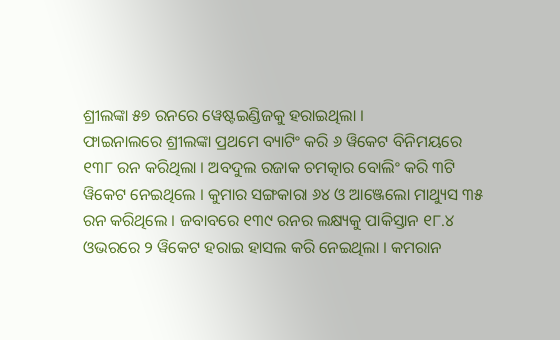ଶ୍ରୀଲଙ୍କା ୫୭ ରନରେ ୱେଷ୍ଟଇଣ୍ଡିଜକୁ ହରାଇଥିଲା ।
ଫାଇନାଲରେ ଶ୍ରୀଲଙ୍କା ପ୍ରଥମେ ବ୍ୟାଟିଂ କରି ୬ ୱିକେଟ ବିନିମୟରେ ୧୩୮ ରନ କରିଥିଲା । ଅବଦୁଲ ରଜାକ ଚମତ୍କାର ବୋଲିଂ କରି ୩ଟି ୱିକେଟ ନେଇଥିଲେ । କୁମାର ସଙ୍ଗକାରା ୬୪ ଓ ଆଞ୍ଜେଲୋ ମାଥ୍ୟୁସ ୩୫ ରନ କରିଥିଲେ । ଜବାବରେ ୧୩୯ ରନର ଲକ୍ଷ୍ୟକୁ ପାକିସ୍ତାନ ୧୮.୪ ଓଭରରେ ୨ ୱିକେଟ ହରାଇ ହାସଲ କରି ନେଇଥିଲା । କମରାନ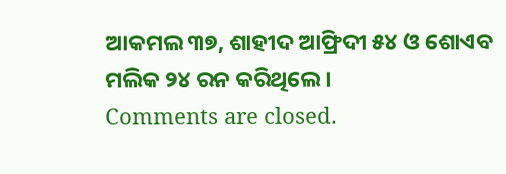ଆକମଲ ୩୭, ଶାହୀଦ ଆଫ୍ରିଦୀ ୫୪ ଓ ଶୋଏବ ମଲିକ ୨୪ ରନ କରିଥିଲେ ।
Comments are closed.